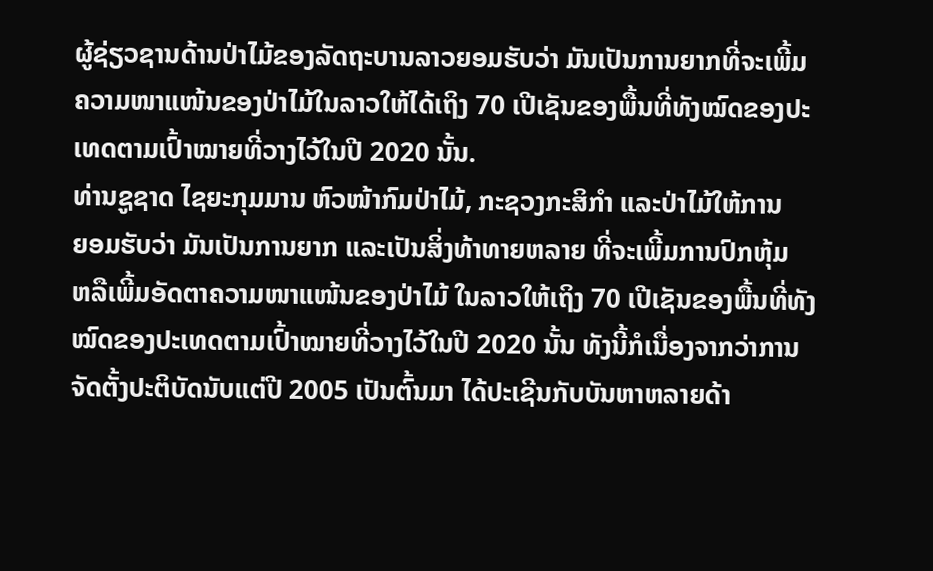ຜູ້ຊ່ຽວຊານດ້ານປ່າໄມ້ຂອງລັດຖະບານລາວຍອມຮັບວ່າ ມັນເປັນການຍາກທີ່ຈະເພີ້ມ
ຄວາມໜາແໜ້ນຂອງປ່າໄມ້ໃນລາວໃຫ້ໄດ້ເຖິງ 70 ເປີເຊັນຂອງພື້ນທີ່ທັງໝົດຂອງປະ
ເທດຕາມເປົ້າໝາຍທີ່ວາງໄວ້ໃນປີ 2020 ນັ້ນ.
ທ່ານຊູຊາດ ໄຊຍະກຸມມານ ຫົວໜ້າກົມປ່າໄມ້, ກະຊວງກະສິກໍາ ແລະປ່າໄມ້ໃຫ້ການ
ຍອມຮັບວ່າ ມັນເປັນການຍາກ ແລະເປັນສິ່ງທ້າທາຍຫລາຍ ທີ່ຈະເພີ້ມການປົກຫຸ້ມ
ຫລືເພີ້ມອັດຕາຄວາມໜາແໜ້ນຂອງປ່າໄມ້ ໃນລາວໃຫ້ເຖິງ 70 ເປີເຊັນຂອງພື້ນທີ່ທັງ
ໝົດຂອງປະເທດຕາມເປົ້າໝາຍທີ່ວາງໄວ້ໃນປີ 2020 ນັ້ນ ທັງນີ້ກໍເນື່ອງຈາກວ່າການ
ຈັດຕັ້ງປະຕິບັດນັບແຕ່ປີ 2005 ເປັນຕົ້ນມາ ໄດ້ປະເຊີນກັບບັນຫາຫລາຍດ້າ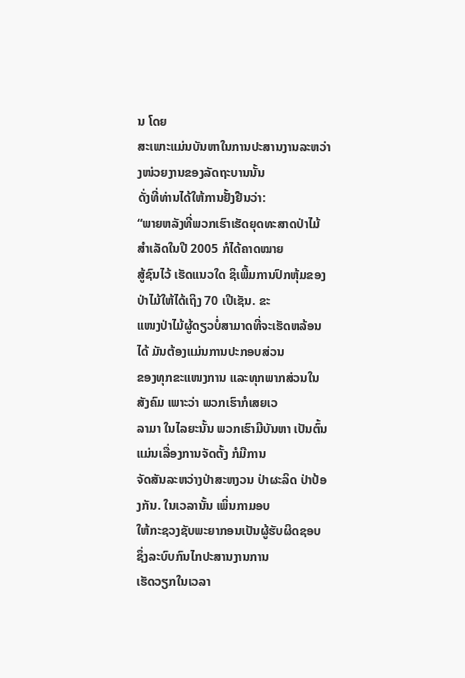ນ ໂດຍ
ສະເພາະແມ່ນບັນຫາໃນການປະສານງານລະຫວ່າງໜ່ວຍງານຂອງລັດຖະບານນັ້ນ
ດັ່ງທີ່ທ່ານໄດ້ໃຫ້ການຢັ້ງຢືນວ່າ:
“ພາຍຫລັງທີ່ພວກເຮົາເຮັດຍຸດທະສາດປ່າໄມ້ສໍາເລັດໃນປີ 2005 ກໍໄດ້ຄາດໝາຍ
ສູ້ຊົນໄວ້ ເຮັດແນວໃດ ຊິເພີ້ມການປົກຫຸ້ມຂອງປ່າໄມ້ໃຫ້ໄດ້ເຖິງ 70 ເປີເຊັນ. ຂະ
ແໜງປ່າໄມ້ຜູ້ດຽວບໍ່ສາມາດທີ່ຈະເຮັດຫລ້ອນໄດ້ ມັນຕ້ອງແມ່ນການປະກອບສ່ວນ
ຂອງທຸກຂະແໜງການ ແລະທຸກພາກສ່ວນໃນສັງຄົມ ເພາະວ່າ ພວກເຮົາກໍເສຍເວ
ລາມາ ໃນໄລຍະນັ້ນ ພວກເຮົາມີບັນຫາ ເປັນຕົ້ນແມ່ນເລື່ອງການຈັດຕັ້ງ ກໍມີການ
ຈັດສັນລະຫວ່າງປ່າສະຫງວນ ປ່າຜະລິດ ປ່າປ້ອງກັນ. ໃນເວລານັ້ນ ເພິ່ນກາມອບ
ໃຫ້ກະຊວງຊັບພະຍາກອນເປັນຜູ້ຮັບຜິດຊອບ ຊຶ່ງລະບົບກົນໄກປະສານງານການ
ເຮັດວຽກໃນເວລາ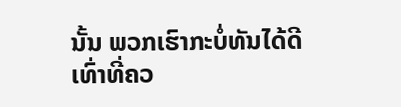ນັ້ນ ພວກເຮົາກະບໍ່ທັນໄດ້ດີເທົ່າທີ່ຄວ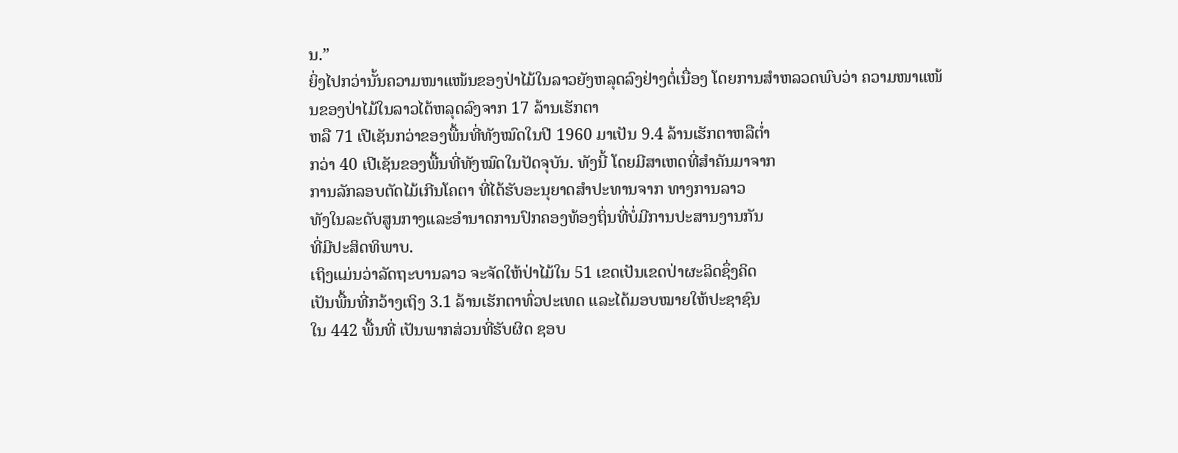ນ.”
ຍິ່ງໄປກວ່ານັ້ນຄວາມໜາແໜ້ນຂອງປ່າໄມ້ໃນລາວຍັງຫລຸດລົງຢ່າງຕໍ່ເນື່ອງ ໂດຍການສໍາຫລວດພົບວ່າ ຄວາມໜາແໜ້ນຂອງປ່າໄມ້ໃນລາວໄດ້ຫລຸດລົງຈາກ 17 ລ້ານເຮັກຕາ
ຫລື 71 ເປີເຊັນກວ່າຂອງພື້ນທີ່ທັງໝົດໃນປີ 1960 ມາເປັນ 9.4 ລ້ານເຮັກຕາຫລືຕໍ່າ
ກວ່າ 40 ເປີເຊັນຂອງພື້ນທີ່ທັງໝົດໃນປັດຈຸບັນ. ທັງນີ້ ໂດຍມີສາເຫດທີ່ສໍາຄັນມາຈາກ
ການລັກລອບຕັດໄມ້ເກີນໂຄຕາ ທີ່ໄດ້ຮັບອະນຸຍາດສໍາປະທານຈາກ ທາງການລາວ
ທັງໃນລະດັບສູນກາງແລະອໍານາດການປົກຄອງທ້ອງຖິ່ນທີ່ບໍ່ມີການປະສານງານກັນ
ທີ່ມີປະສິດທິພາບ.
ເຖິງແມ່ນວ່າລັດຖະບານລາວ ຈະຈັດໃຫ້ປ່າໄມ້ໃນ 51 ເຂດເປັນເຂດປ່າຜະລິດຊຶ່ງຄິດ
ເປັນພື້ນທີ່ກວ້າງເຖິງ 3.1 ລ້ານເຮັກຕາທົ່ວປະເທດ ແລະໄດ້ມອບໝາຍໃຫ້ປະຊາຊົນ
ໃນ 442 ພື້ນທີ່ ເປັນພາກສ່ວນທີ່ຮັບຜິດ ຊອບ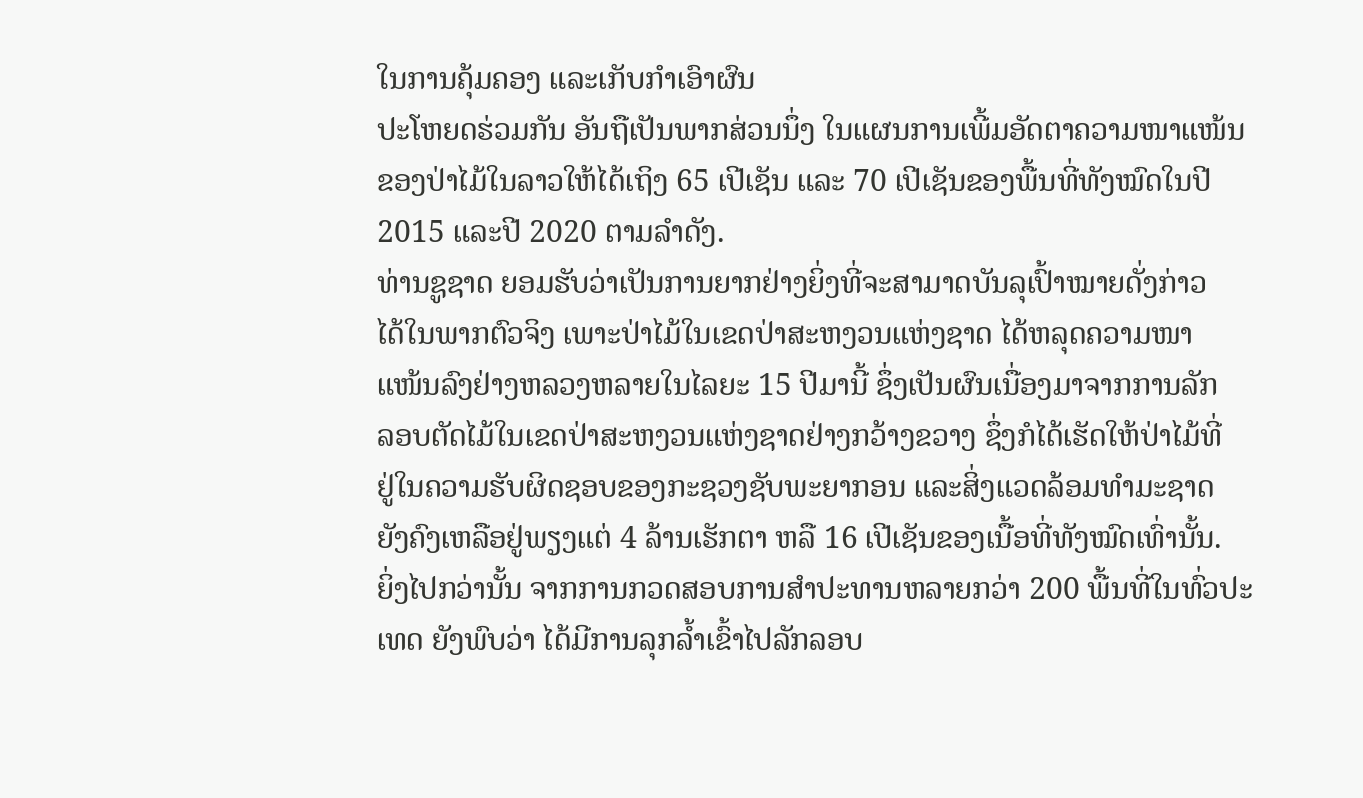ໃນການຄຸ້ມຄອງ ແລະເກັບກໍາເອົາຜົນ
ປະໂຫຍດຮ່ວມກັນ ອັນຖືເປັນພາກສ່ວນນຶ່ງ ໃນແຜນການເພີ້ມອັດຕາຄວາມໜາແໜ້ນ
ຂອງປ່າໄມ້ໃນລາວໃຫ້ໄດ້ເຖິງ 65 ເປີເຊັນ ແລະ 70 ເປີເຊັນຂອງພື້ນທີ່ທັງໝົດໃນປີ 2015 ແລະປີ 2020 ຕາມລໍາດັງ.
ທ່ານຊູຊາດ ຍອມຮັບວ່າເປັນການຍາກຢ່າງຍິ່ງທີ່ຈະສາມາດບັນລຸເປົ້າໝາຍດັ່ງກ່າວ
ໄດ້ໃນພາກຕົວຈິງ ເພາະປ່າໄມ້ໃນເຂດປ່າສະຫງວນແຫ່ງຊາດ ໄດ້ຫລຸດຄວາມໜາ
ແໜ້ນລົງຢ່າງຫລວງຫລາຍໃນໄລຍະ 15 ປີມານີ້ ຊຶ່ງເປັນຜົນເນື່ອງມາຈາກການລັກ
ລອບຕັດໄມ້ໃນເຂດປ່າສະຫງວນແຫ່ງຊາດຢ່າງກວ້າງຂວາງ ຊຶ່ງກໍໄດ້ເຮັດໃຫ້ປ່າໄມ້ທີ່
ຢູ່ໃນຄວາມຮັບຜິດຊອບຂອງກະຊວງຊັບພະຍາກອນ ແລະສິ່ງແວດລ້ອມທໍາມະຊາດ
ຍັງຄົງເຫລືອຢູ່ພຽງແຕ່ 4 ລ້ານເຮັກຕາ ຫລື 16 ເປີເຊັນຂອງເນື້ອທີ່ທັງໝົດເທົ່ານັ້ນ.
ຍິ່ງໄປກວ່ານັ້ນ ຈາກການກວດສອບການສໍາປະທານຫລາຍກວ່າ 200 ພື້ນທີ່ໃນທົ່ວປະ
ເທດ ຍັງພົບວ່າ ໄດ້ມີການລຸກລໍ້າເຂົ້າໄປລັກລອບ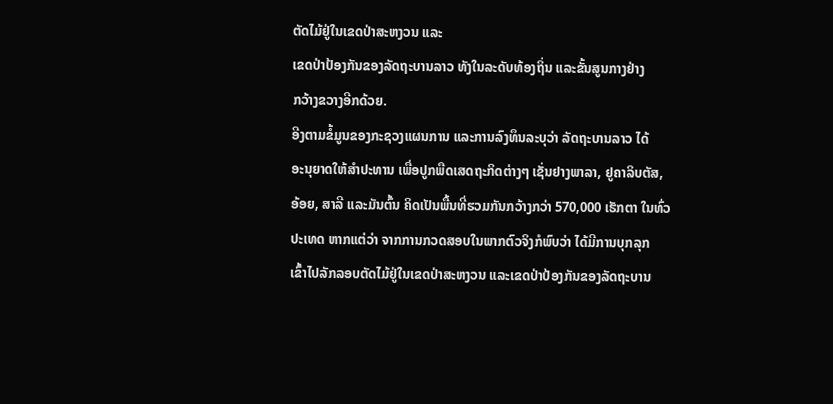ຕັດໄມ້ຢູ່ໃນເຂດປ່າສະຫງວນ ແລະ
ເຂດປ່າປ້ອງກັນຂອງລັດຖະບານລາວ ທັງໃນລະດັບທ້ອງຖິ່ນ ແລະຂັ້ນສູນກາງຢ່າງ
ກວ້າງຂວາງອີກດ້ວຍ.
ອີງຕາມຂໍ້ມູນຂອງກະຊວງແຜນການ ແລະການລົງທຶນລະບຸວ່າ ລັດຖະບານລາວ ໄດ້
ອະນຸຍາດໃຫ້ສໍາປະທານ ເພື່ອປູກພືດເສດຖະກິດຕ່າງໆ ເຊັ່ນຢາງພາລາ, ຢູຄາລິບຕັສ,
ອ້ອຍ, ສາລີ ແລະມັນຕົ້ນ ຄິດເປັນພື້ນທີ່ຮວມກັນກວ້າງກວ່າ 570,000 ເຮັກຕາ ໃນທົ່ວ
ປະເທດ ຫາກແຕ່ວ່າ ຈາກການກວດສອບໃນພາກຕົວຈິງກໍພົບວ່າ ໄດ້ມີການບຸກລຸກ
ເຂົ້າໄປລັກລອບຕັດໄມ້ຢູ່ໃນເຂດປ່າສະຫງວນ ແລະເຂດປ່າປ້ອງກັນຂອງລັດຖະບານ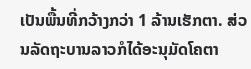ເປັນພື້ນທີ່ກວ້າງກວ່າ 1 ລ້ານເຮັກຕາ. ສ່ວນລັດຖະບານລາວກໍໄດ້ອະນຸມັດໂຄຕາ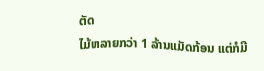ຕັດ
ໄມ້ຫລາຍກວ່າ 1 ລ້ານແມັດກ້ອນ ແຕ່ກໍມີ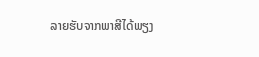ລາຍຮັບຈາກພາສີໄດ້ພຽງ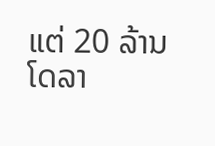ແຕ່ 20 ລ້ານໂດລາ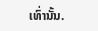ເທົ່ານັ້ນ.